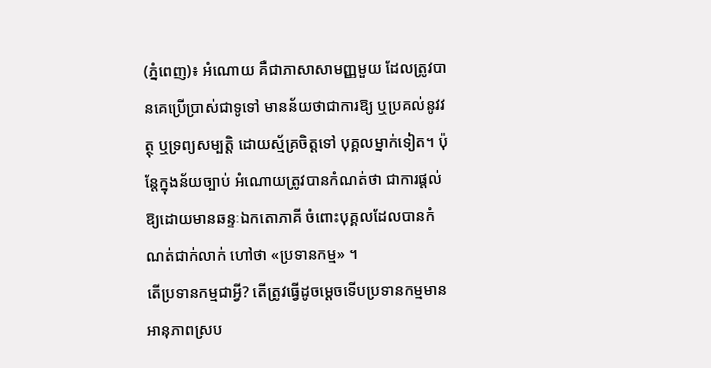(ភ្នំពេញ)៖ អំណោយ គឺជាភាសាសាមញ្ញមួយ ដែលត្រូវបានគេប្រើប្រាស់ជាទូទៅ មានន័យថាជាការឱ្យ ឬប្រគល់នូវវត្ថុ ឬទ្រព្យសម្បត្តិ ដោយស្ម័គ្រចិត្តទៅ បុគ្គលម្នាក់ទៀត។ ប៉ុន្តែក្នុងន័យច្បាប់ អំណោយត្រូវបានកំណត់ថា ជាការផ្តល់ឱ្យដោយមានឆន្ទៈឯកតោភាគី ចំពោះបុគ្គលដែលបានកំណត់ជាក់លាក់ ហៅថា «ប្រទានកម្ម» ។
តើប្រទានកម្មជាអ្វី? តើត្រូវធ្វើដូចម្តេចទើបប្រទានកម្មមានអានុភាពស្រប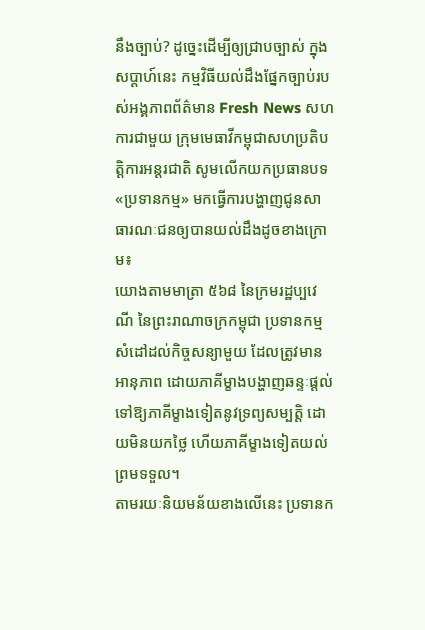នឹងច្បាប់? ដូចេ្នះដើម្បីឲ្យជ្រាបច្បាស់ ក្នុងសប្តាហ៍នេះ កម្មវិធីយល់ដឹងផ្នែកច្បាប់របស់អង្គភាពព័ត៌មាន Fresh News សហការជាមួយ ក្រុមមេធាវីកម្ពុជាសហប្រតិបត្តិការអន្តរជាតិ សូមលើកយកប្រធានបទ «ប្រទានកម្ម» មកធ្វើការបង្ហាញជូនសាធារណៈជនឲ្យបានយល់ដឹងដូចខាងក្រោម៖
យោងតាមមាត្រា ៥៦៨ នៃក្រមរដ្ឋប្បវេណី នៃព្រះរាណាចក្រកម្ពុជា ប្រទានកម្ម សំដៅដល់កិច្ចសន្យាមួយ ដែលត្រូវមានអានុភាព ដោយភាគីម្ខាងបង្ហាញឆន្ទៈផ្តល់ទៅឱ្យភាគីម្ខាងទៀតនូវទ្រព្យសម្បត្តិ ដោយមិនយកថ្លៃ ហើយភាគីម្ខាងទៀតយល់ព្រមទទួល។
តាមរយៈនិយមន័យខាងលើនេះ ប្រទានក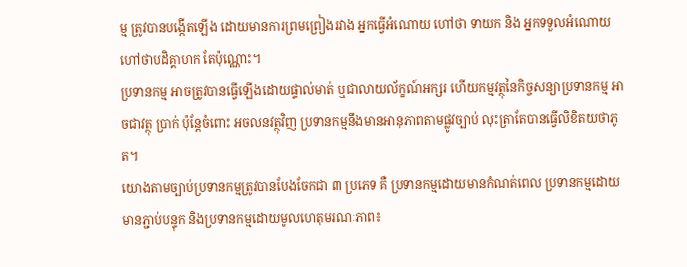ម្ម ត្រូវបានបង្កើតឡើង ដោយមានការព្រមព្រៀងរវាង អ្នកធ្វើអំណោយ ហៅថា ទាយក និង អ្នកទទួលអំណោយ ហៅថាបដិគ្គាហក តែប៉ុណ្ណោះ។
ប្រទានកម្ម អាចត្រូវបានធ្វើឡើងដោយផ្ទាល់មាត់ ឬជាលាយល័ក្ខណ៍អក្សរ ហើយកម្មវត្ថុនៃកិច្ចសន្យាប្រទានកម្ម អាចជាវត្ថុ ប្រាក់ ប៉ុន្តែចំពោះ អចលនវត្ថុវិញ ប្រទានកម្មនឹងមានអានុភាពតាមផ្លូវច្បាប់ លុះត្រាតែបានធ្វើលិខិតយថាភូត។
យោងតាមច្បាប់ប្រទានកម្មត្រូវបានបែងចែកជា ៣ ប្រភេទ គឺ ប្រទានកម្មដោយមានកំណត់ពេល ប្រទានកម្មដោយមានភ្ជាប់បន្ទុក និងប្រទានកម្មដោយមូលហេតុមរណៈភាព៖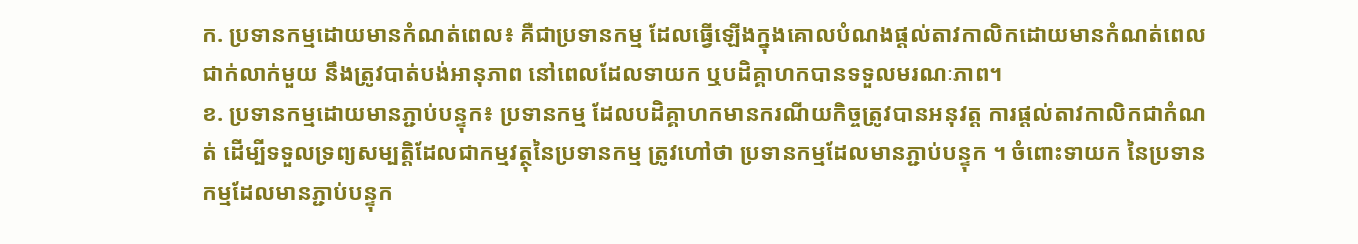ក. ប្រទានកម្មដោយមានកំណត់ពេល៖ គឺជាប្រទានកម្ម ដែលធ្វើឡើងក្នុងគោលបំណងផ្តល់តាវកាលិកដោយមានកំណត់ពេលជាក់លាក់មួយ នឹងត្រូវបាត់បង់អានុភាព នៅពេលដែលទាយក ឬបដិគ្គាហកបានទទួលមរណៈភាព។
ខ. ប្រទានកម្មដោយមានភ្ជាប់បន្ទុក៖ ប្រទានកម្ម ដែលបដិគ្គាហកមានករណីយកិច្ចត្រូវបានអនុវត្ត ការផ្តល់តាវកាលិកជាកំណត់ ដើម្បីទទួលទ្រព្យសម្បត្តិដែលជាកម្មវត្ថុនៃប្រទានកម្ម ត្រូវហៅថា ប្រទានកម្មដែលមានភ្ជាប់បន្ទុក ។ ចំពោះទាយក នៃប្រទានកម្មដែលមានភ្ជាប់បន្ទុក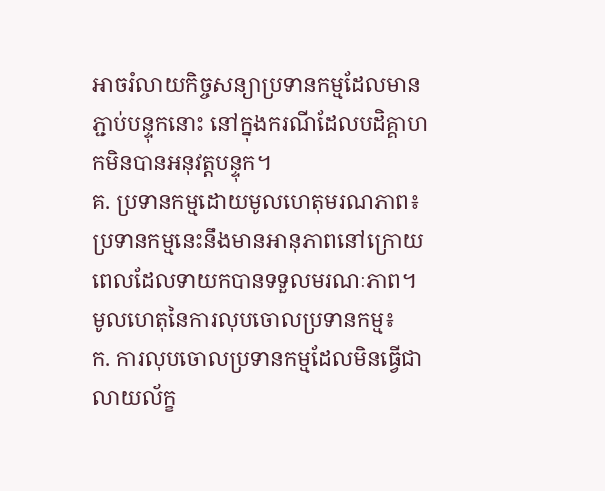អាចរំលាយកិច្ចសន្យាប្រទានកម្មដែលមានភ្ជាប់បន្ទុកនោះ នៅក្នុងករណីដែលបដិគ្គាហកមិនបានអនុវត្តបន្ទុក។
គ. ប្រទានកម្មដោយមូលហេតុមរណភាព៖ ប្រទានកម្មនេះនឹងមានអានុភាពនៅក្រោយពេលដែលទាយកបានទទួលមរណៈភាព។
មូលហេតុនៃការលុបចោលប្រទានកម្ម៖
ក. ការលុបចោលប្រទានកម្មដែលមិនធ្វើជាលាយល័ក្ខ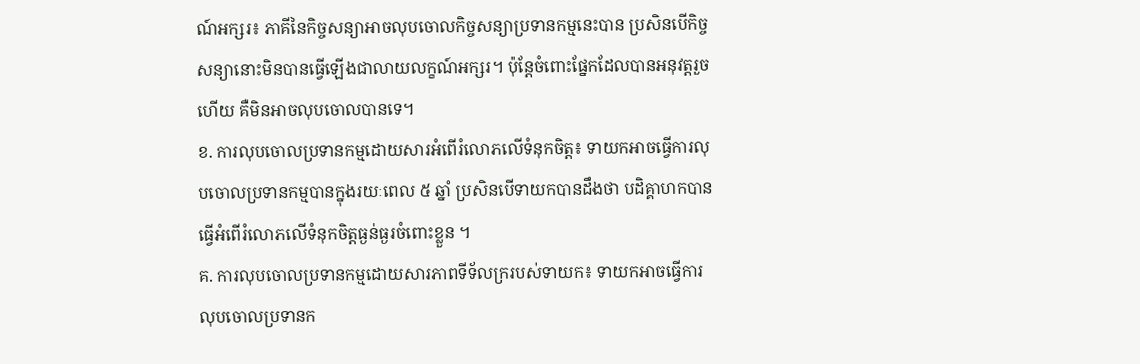ណ៍អក្សរ៖ ភាគីនៃកិច្ចសន្យាអាចលុបចោលកិច្ចសន្យាប្រទានកម្មនេះបាន ប្រសិនបើកិច្ចសន្យានោះមិនបានធ្វើឡើងជាលាយលក្ខណ៍អក្សរ។ ប៉ុន្ដែចំពោះផ្នែកដែលបានអនុវត្ដរួចហើយ គឺមិនអាចលុបចោលបានទេ។
ខ. ការលុបចោលប្រទានកម្មដោយសារអំពើរំលោភលើទំនុកចិត្ត៖ ទាយកអាចធ្វើការលុបចោលប្រទានកម្មបានក្នុងរយៈពេល ៥ ឆ្នាំ ប្រសិនបើទាយកបានដឹងថា បដិគ្គាហកបានធ្វើអំពើរំលោភលើទំនុកចិត្ដធ្ងន់ធ្ងរចំពោះខ្លួន ។
គ. ការលុបចោលប្រទានកម្មដោយសារភាពទីទ័លក្ររបស់ទាយក៖ ទាយកអាចធ្វើការលុបចោលប្រទានក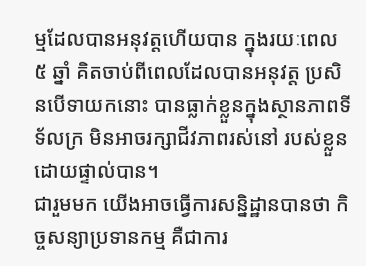ម្មដែលបានអនុវត្ដហើយបាន ក្នុងរយៈពេល ៥ ឆ្នាំ គិតចាប់ពីពេលដែលបានអនុវត្ដ ប្រសិនបើទាយកនោះ បានធ្លាក់ខ្លួនក្នុងស្ថានភាពទីទ័លក្រ មិនអាចរក្សាជីវភាពរស់នៅ របស់ខ្លួនដោយផ្ទាល់បាន។
ជារួមមក យើងអាចធ្វើការសន្និដ្ឋានបានថា កិច្ចសន្យាប្រទានកម្ម គឺជាការ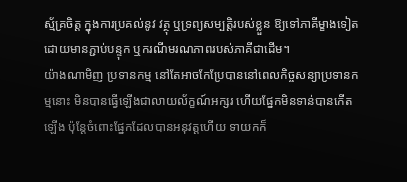ស្ម័គ្រចិត្ត ក្នុងការប្រគល់នូវ វត្ថុ ឬទ្រព្យសម្បត្តិរបស់ខ្លួន ឱ្យទៅភាគីម្ខាងទៀត ដោយមានភ្ជាប់បន្ទុក ឬករណីមរណភាពរបស់ភាគីជាដើម។
យ៉ាងណាមិញ ប្រទានកម្ម នៅតែអាចកែប្រែបាននៅពេលកិច្ចសន្យាប្រទានកម្មនោះ មិនបានធ្វើឡើងជាលាយល័ក្ខណ៍អក្សរ ហើយផ្នែកមិនទាន់បានកើតឡើង ប៉ុន្តែចំពោះផ្នែកដែលបានអនុវត្តហើយ ទាយកក៏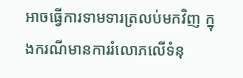អាចធ្វើការទាមទារត្រលប់មកវិញ ក្នុងករណីមានការរំលោភលើទំនុ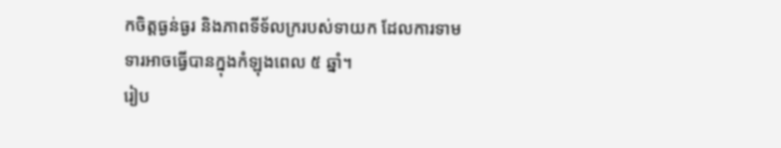កចិត្តធ្ងន់ធ្ងរ និងភាពទីទ័លក្ររបស់ទាយក ដែលការទាមទារអាចធ្វើបានក្នុងកំឡុងពេល ៥ ឆ្នាំ។
រៀប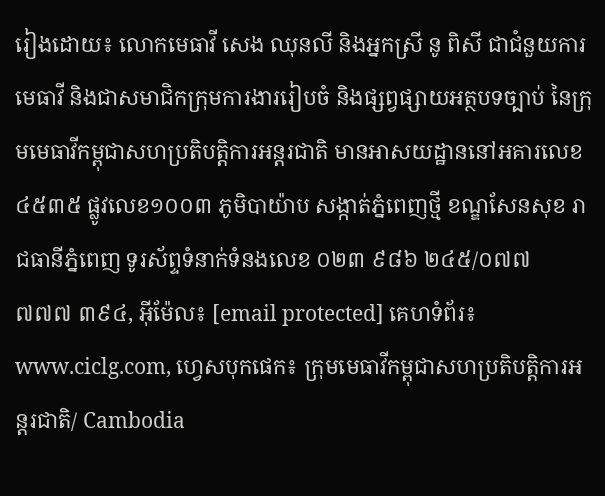រៀងដោយ៖ លោកមេធាវី សេង ឈុនលី និងអ្នកស្រី នូ ពិសី ជាជំនួយការមេធាវី និងជាសមាជិកក្រុមការងាររៀបចំ និងផ្សព្វផ្សាយអត្ថបទច្បាប់ នៃក្រុមមេធាវីកម្ពុជាសហប្រតិបត្តិការអន្តរជាតិ មានអាសយដ្ឋាននៅអគារលេខ ៤៥៣៥ ផ្លូវលេខ១០០៣ ភូមិបាយ៉ាប សង្កាត់ភ្នំពេញថ្មី ខណ្ឌសែនសុខ រាជធានីភ្នំពេញ ទូរស័ព្ទទំនាក់ទំនងលេខ ០២៣ ៩៨៦ ២៤៥/០៧៧ ៧៧៧ ៣៩៤, អ៊ីម៉ែល៖ [email protected] គេហទំព័រ៖ www.ciclg.com, ហ្វេសបុកផេក៖ ក្រុមមេធាវីកម្ពុជាសហប្រតិបត្តិការអន្តរជាតិ/ Cambodia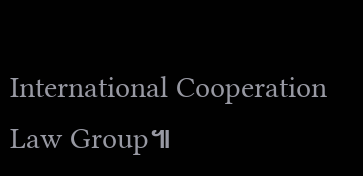International Cooperation Law Group៕